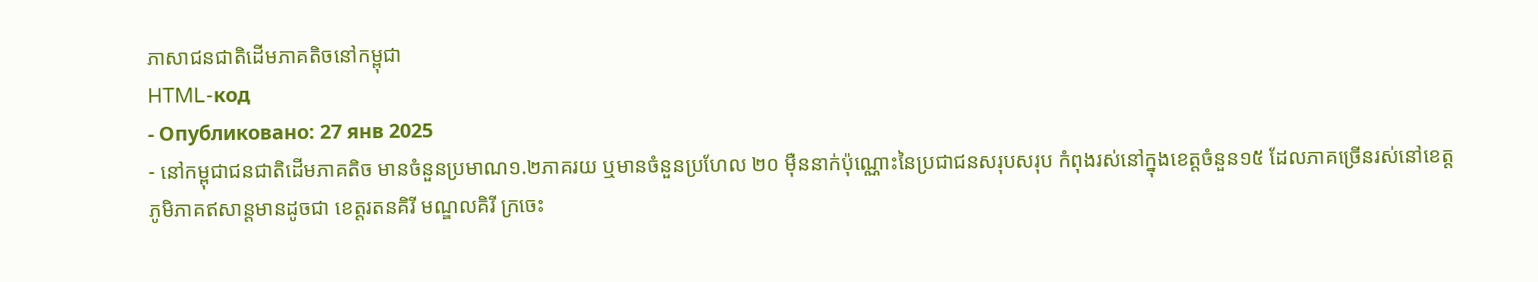ភាសាជនជាតិដើមភាគតិចនៅកម្ពុជា
HTML-код
- Опубликовано: 27 янв 2025
- នៅកម្ពុជាជនជាតិដើមភាគតិច មានចំនួនប្រមាណ១.២ភាគរយ ឬមានចំនួនប្រហែល ២០ ម៉ឺននាក់ប៉ុណ្ណោះនៃប្រជាជនសរុបសរុប កំពុងរស់នៅក្នុងខេត្តចំនួន១៥ ដែលភាគច្រើនរស់នៅខេត្តភូមិភាគឥសាន្តមានដូចជា ខេត្តរតនគិរី មណ្ឌលគិរី ក្រចេះ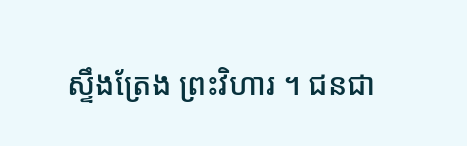ស្ទឹងត្រែង ព្រះវិហារ ។ ជនជា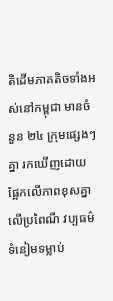តិដើមភាគតិចទាំងអស់នៅកម្ពុជា មានចំនួន ២៤ ក្រុមផ្សេងៗគ្នា រកឃើញដោយផ្អែកលើភាពខុសគ្នាលើប្រពៃណី វប្បធម៌ ទំនៀមទម្លាប់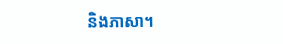និងភាសា។